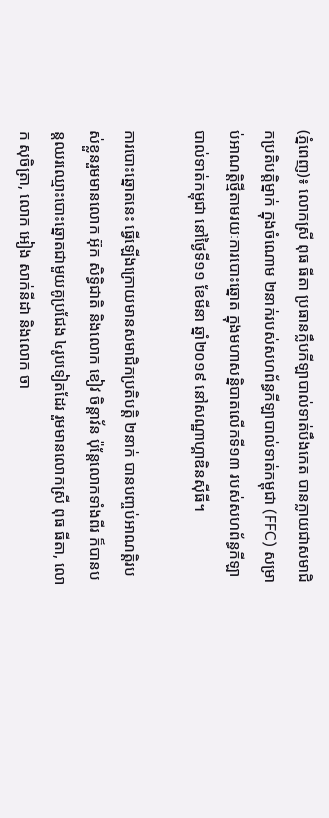(ភ្នំពេញ)៖ លោកស្រី ពុធ ធីតា ប្រធានក្លឹបកីឡាបាល់ទាត់បឹងកេត បានក្លាយជាសមាជិកប្រតិបត្តិម្នាក់ ក្នុងចំណោម ២នាក់របស់សហព័ន្ធកីឡាបាល់ទាត់កម្ពុជា (FFC) សម្រាប់អាណត្តិថ្មីតាមរយៈការបោះឆ្នោត ក្នុងមហាសន្និបាតលើកទី១៣ របស់សហព័ន្ធកីឡាបាល់ទាត់កម្ពុជា នៅថ្ងៃទី១១ ខែមីនា ឆ្នាំ២០១៩ នៅសណ្ឋាហ្គាឌិនស៊ីធី។

ការបោះឆ្នោតនេះ ធ្វើឡើងក្រោយមានសមាជិកប្រតិបត្តិ ២នាក់ បានបញ្ចប់អាណត្តិរបស់ខ្លួនរួមមានលោក អ៊ុក សិទ្ធិជាតិ និងលោក ខៀវ ចិន្ដាវ័ន ប៉ុន្ដែលោកទាំងពីរ ក៏បានបន្ដឈរឈ្មោះបោះឆ្នោតជាមួយគូប្រជែង ៤រូបទៀតដែរ រួមមានលោកស្រី ពុធ ធីតា, លោក សុចិត្រា, លោក អៀង សាក់នីដា និងលោក ចា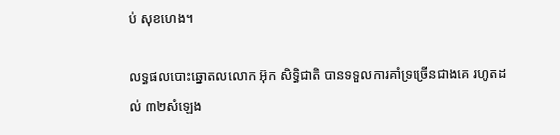ប់ សុខហេង។

លទ្ធផលបោះឆ្នោតលលោក អ៊ុក សិទ្ធិជាតិ បានទទួលការគាំទ្រច្រើនជាងគេ រហូតដល់ ៣២សំឡេង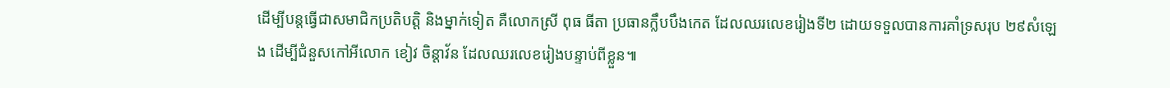ដើម្បីបន្ដធ្វើជាសមាជិកប្រតិបត្តិ និងម្នាក់ទៀត គឺលោកស្រី ពុធ ធីតា ប្រធានក្លឹបបឹងកេត ដែលឈរលេខរៀងទី២ ដោយទទួលបានការគាំទ្រសរុប ២៩សំឡេង ដើម្បីជំនួសកៅអីលោក ខៀវ ចិន្ដាវ័ន ដែលឈរលេខរៀងបន្ទាប់ពីខ្លួន៕